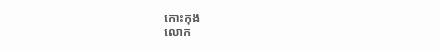កោះកុង
លោក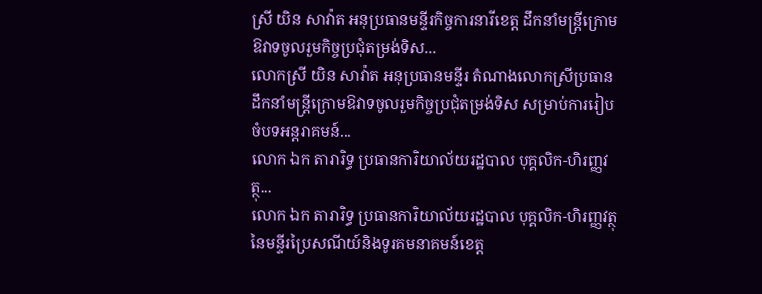ស្រី យិន សាវ៉ាត អនុប្រធានមន្ទីរកិច្ចការនារីខេត្ត ដឹកនាំមន្ដ្រីក្រោមឱវាទចូលរួមកិច្ចប្រជុំតម្រង់ទិស...
លោកស្រី យិន សាវ៉ាត អនុប្រធានមន្ទីរ តំណាងលោកស្រីប្រធាន ដឹកនាំមន្ដ្រីក្រោមឱវាទចូលរួមកិច្ចប្រជុំតម្រង់ទិស សម្រាប់ការរៀបចំបទអន្តរាគមន៍...
លោក ឯក តារារិទ្ធ ប្រធានការិយាល័យរដ្ឋបាល បុគ្គលិក-ហិរញ្ញវត្ថុ...
លោក ឯក តារារិទ្ធ ប្រធានការិយាល័យរដ្ឋបាល បុគ្គលិក-ហិរញ្ញវត្ថុ នៃមន្ទីរប្រៃសណីយ៍និងទូរគមនាគមន៍ខេត្ត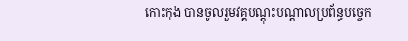កោះកុង បានចូលរួមវគ្គបណ្តុះបណ្តាលប្រព័ន្ធបច្ចេក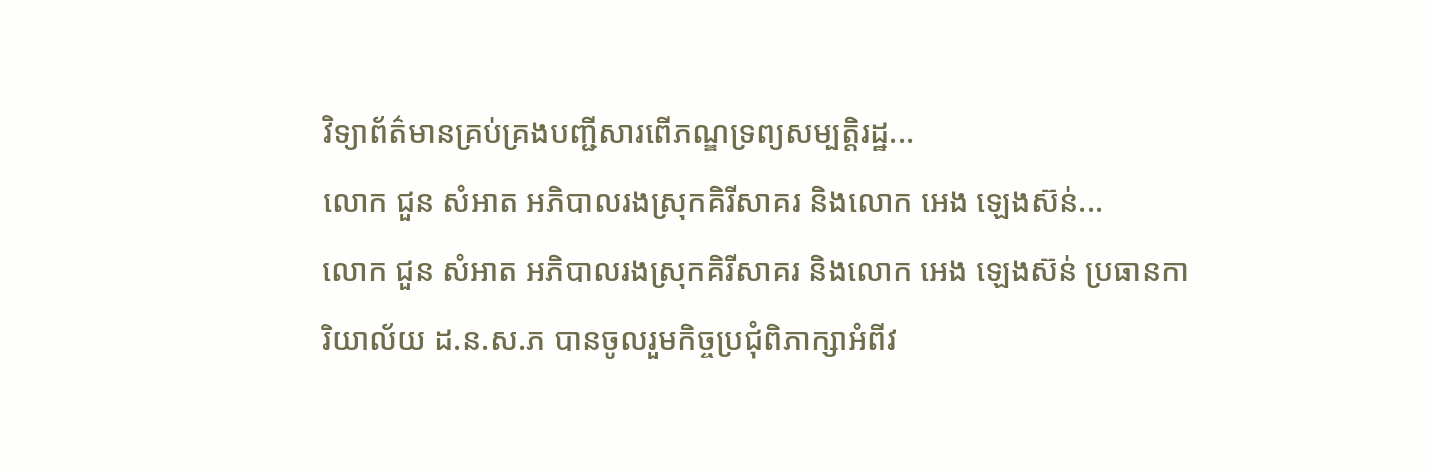វិទ្យាព័ត៌មានគ្រប់គ្រងបញ្ជីសារពើភណ្ឌទ្រព្យសម្បត្តិរដ្ឋ...
លោក ជួន សំអាត អភិបាលរងស្រុកគិរីសាគរ និងលោក អេង ឡេងស៊ន់...
លោក ជួន សំអាត អភិបាលរងស្រុកគិរីសាគរ និងលោក អេង ឡេងស៊ន់ ប្រធានការិយាល័យ ដ.ន.ស.ភ បានចូលរួមកិច្ចប្រជុំពិភាក្សាអំពីវ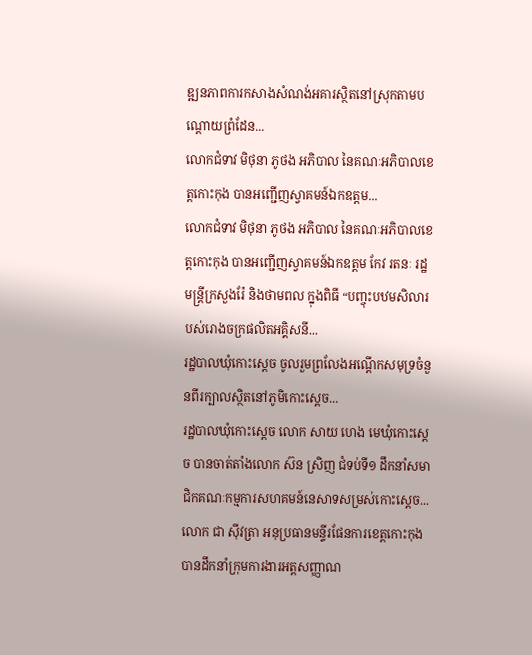ឌ្ឍនភាពការកសាងសំណង់អគារស្ថិតនៅស្រុកតាមបណ្ដោយព្រំដែន...
លោកជំទាវ មិថុនា ភូថង អភិបាល នៃគណៈអភិបាលខេត្តកោះកុង បានអញ្ជើញស្វាគមន៍ឯកឧត្តម...
លោកជំទាវ មិថុនា ភូថង អភិបាល នៃគណៈអភិបាលខេត្តកោះកុង បានអញ្ជើញស្វាគមន៍ឯកឧត្តម កែវ រតនៈ រដ្ឋមន្ត្រីក្រសួងរ៉ែ និងថាមពល ក្នុងពិធី “បញ្ចុះបឋមសិលារបស់រោងចក្រផលិតអគ្គិសនី...
រដ្ឋបាលឃុំកោះស្ដេច ចូលរួមព្រលែងអណ្ដេីកសមុទ្រចំនួនពីរក្បាលស្ថិតនៅភូមិកោះស្ដេច...
រដ្ឋបាលឃុំកោះស្ដេច លោក សាយ ហេង មេឃុំកោះស្ដេច បានចាត់តាំងលោក ស៊ន ស្រិញ ជំទប់ទី១ ដឹកនាំសមាជិកគណៈកម្មការសហគមន៍នេសាទសម្រស់កោះស្ដេច...
លោក ជា ស៊ីវត្រា អនុប្រធានមន្ទីរផែនការខេត្តកោះកុង បានដឹកនាំក្រុមការងារអត្តសញ្ញាណ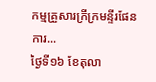កម្មគ្រួសារក្រីក្រមន្ទីរផែនការ...
ថ្ងៃទី១៦ ខែតុលា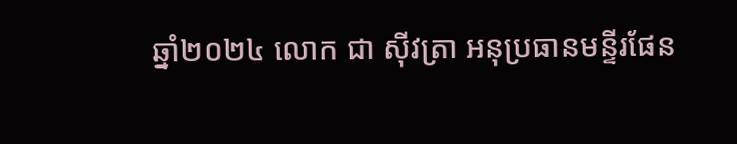ឆ្នាំ២០២៤ លោក ជា ស៊ីវត្រា អនុប្រធានមន្ទីរផែន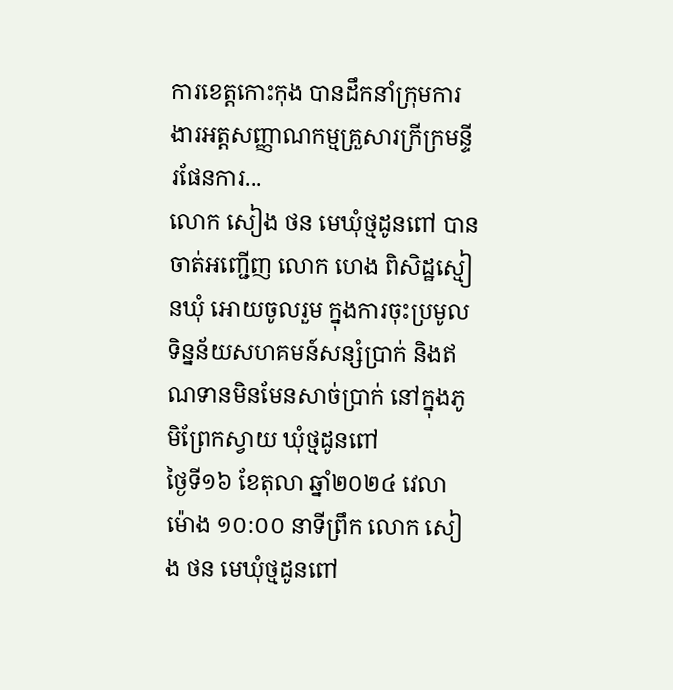ការខេត្តកោះកុង បានដឹកនាំក្រុមការងារអត្តសញ្ញាណកម្មគ្រួសារក្រីក្រមន្ទីរផែនការ...
លោក សៀង ថន មេឃុំថ្មដូនពៅ បានចាត់អញ្ជើញ លោក ហេង ពិសិដ្ឋស្មៀនឃុំ អោយចូលរួម ក្នុងការចុះប្រមូលទិន្នន័យសហគមន៍សន្សំប្រាក់ និងឥណទានមិនមែនសាច់ប្រាក់ នៅក្នុងភូមិព្រែកស្វាយ ឃុំថ្មដូនពៅ
ថ្ងៃទី១៦ ខែតុលា ឆ្នាំ២០២៤ វេលាម៉ោង ១០:០០ នាទីព្រឹក លោក សៀង ថន មេឃុំថ្មដូនពៅ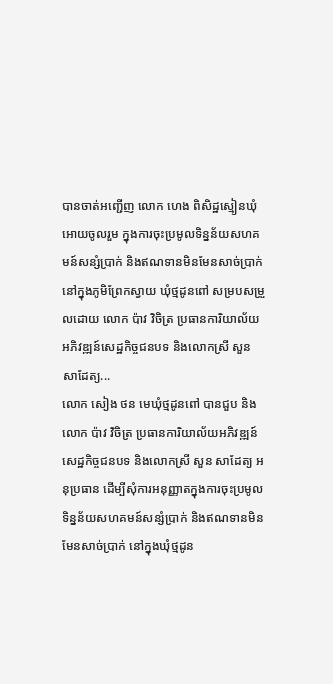បានចាត់អញ្ជើញ លោក ហេង ពិសិដ្ឋស្មៀនឃុំ អោយចូលរួម ក្នុងការចុះប្រមូលទិន្នន័យសហគមន៍សន្សំប្រាក់ និងឥណទានមិនមែនសាច់ប្រាក់ នៅក្នុងភូមិព្រែកស្វាយ ឃុំថ្មដូនពៅ សម្របសម្រួលដោយ លោក ប៉ាវ វិចិត្រ ប្រធានការិយាល័យអភិវឌ្ឍន៍សេដ្ឋកិច្ចជនបទ និងលោកស្រី សួន សាដែត្យ...
លោក សៀង ថន មេឃុំថ្មដូនពៅ បានជួប និងលោក ប៉ាវ វិចិត្រ ប្រធានការិយាល័យអភិវឌ្ឍន៍សេដ្ឋកិច្ចជនបទ និងលោកស្រី សួន សាដែត្យ អនុប្រធាន ដើម្បីសុំការអនុញ្ញាតក្នុងការចុះប្រមូលទិន្នន័យសហគមន៍សន្សំប្រាក់ និងឥណទានមិនមែនសាច់ប្រាក់ នៅក្នុងឃុំថ្មដូន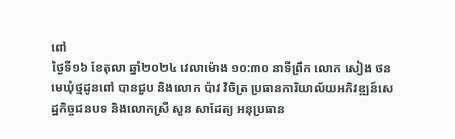ពៅ
ថ្ងៃទី១៦ ខែតុលា ឆ្នាំ២០២៤ វេលាម៉ោង ១០:៣០ នាទីព្រឹក លោក សៀង ថន មេឃុំថ្មដូនពៅ បានជួប និងលោក ប៉ាវ វិចិត្រ ប្រធានការិយាល័យអភិវឌ្ឍន៍សេដ្ឋកិច្ចជនបទ និងលោកស្រី សួន សាដែត្យ អនុប្រធាន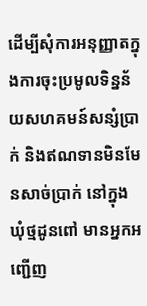ដើម្បីសុំការអនុញ្ញាតក្នុងការចុះប្រមូលទិន្នន័យសហគមន៍សន្សំប្រាក់ និងឥណទានមិនមែនសាច់ប្រាក់ នៅក្នុងឃុំថ្មដូនពៅ មានអ្នកអញ្ជើញ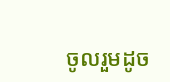ចូលរួមដូច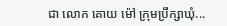ជា លោក គោយ ម៉ៅ ក្រុមប្រឹក្សាឃុំ...